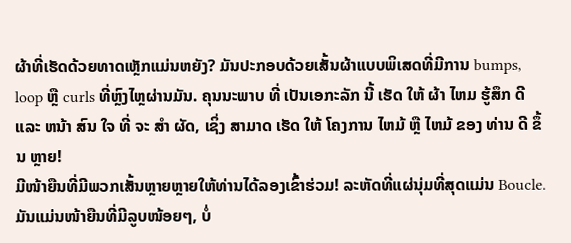ຜ້າທີ່ເຮັດດ້ວຍທາດເຫຼັກແມ່ນຫຍັງ? ມັນປະກອບດ້ວຍເສັ້ນຜ້າແບບພິເສດທີ່ມີການ bumps, loop ຫຼື curls ທີ່ຫຼົງໄຫຼຜ່ານມັນ. ຄຸນນະພາບ ທີ່ ເປັນເອກະລັກ ນີ້ ເຮັດ ໃຫ້ ຜ້າ ໄຫມ ຮູ້ສຶກ ດີ ແລະ ຫນ້າ ສົນ ໃຈ ທີ່ ຈະ ສໍາ ຜັດ, ເຊິ່ງ ສາມາດ ເຮັດ ໃຫ້ ໂຄງການ ໄຫມ້ ຫຼື ໄຫມ້ ຂອງ ທ່ານ ດີ ຂຶ້ນ ຫຼາຍ!
ມີໜ້າຍືນທີ່ມີພວກເສັ້ນຫຼາຍຫຼາຍໃຫ້ທ່ານໄດ້ລອງເຂົ້າຮ່ວມ! ລະຫັດທີ່ແຜ່ນຸ່ມທີ່ສຸດແມ່ນ Boucle. ມັນແມ່ນໜ້າຍືນທີ່ມີລູບໜ້ອຍໆ, ບໍ່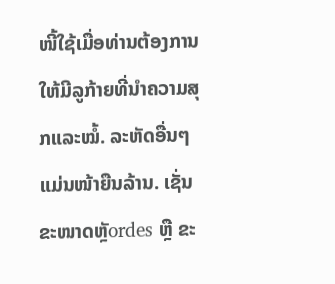ໜີ້ໃຊ້ເມື່ອທ່ານຕ້ອງການໃຫ້ມີລູກ້າຍທີ່ນຳຄວາມສຸກແລະໝໍ້. ລະຫັດອື່ນໆແມ່ນໜ້າຍືນລ້ານ. ເຊັ່ນ ຂະໜາດຫຼັordes ຫຼື ຂະ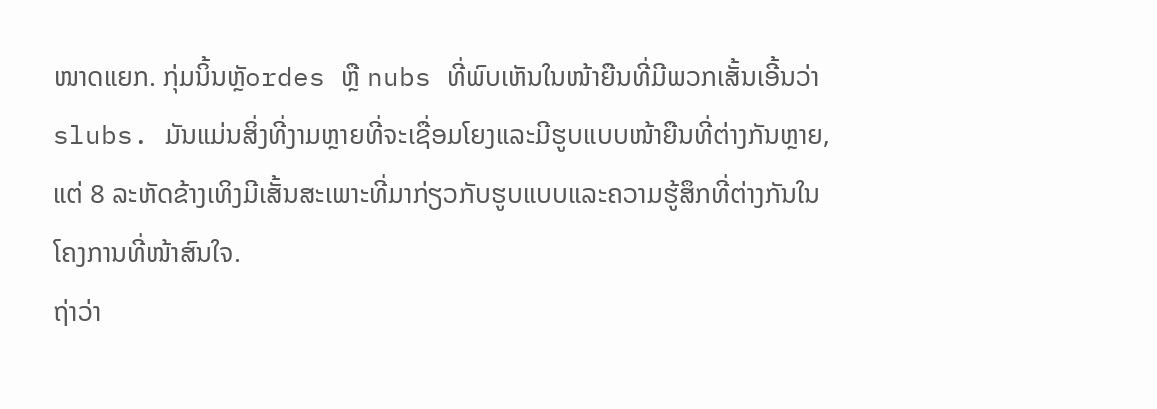ໜາດແຍກ. ກຸ່ມນິ້ນຫຼັordes ຫຼື nubs ທີ່ພົບເຫັນໃນໜ້າຍືນທີ່ມີພວກເສັ້ນເອີ້ນວ່າ slubs. ມັນແມ່ນສິ່ງທີ່ງາມຫຼາຍທີ່ຈະເຊື່ອມໂຍງແລະມີຮູບແບບໜ້າຍືນທີ່ຕ່າງກັນຫຼາຍ, ແຕ່ 8 ລະຫັດຂ້າງເທິງມີເສັ້ນສະເພາະທີ່ມາກ່ຽວກັບຮູບແບບແລະຄວາມຮູ້ສຶກທີ່ຕ່າງກັນໃນໂຄງການທີ່ໜ້າສົນໃຈ.
ຖ່າວ່າ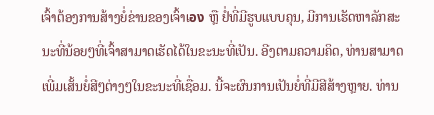ເຈົ້າຕ້ອງການສ້າງຍໍ່ຂ່ານຂອງເຈົ້າເอง ຫຼື ຢໍ່ທີ່ມີຮູບແບບຄຸນ, ມີການເຮັດຫາລັກສະນະທີ່ນ້ອຍໆທີ່ເຈົ້າສາມາດເຮັດໄດ້ໃນຂະນະທີ່ເປັນ. ອີງຕາມຄວາມຄິດ, ທ່ານສາມາດເພີ່ມເສັ້ນຍໍ່ສີໆຕ່າງໆໃນຂະນະທີ່ເຊື່ອມ. ນີ້ຈະຜົນການເປັນຍໍ່ທີ່ມີສີສ້າງຫຼາຍ. ທ່ານ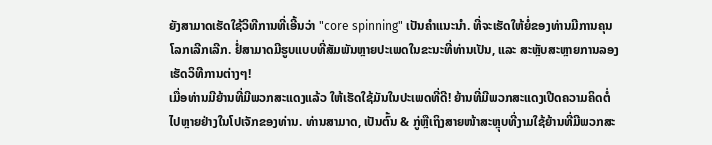ຍັງສາມາດເຮັດໃຊ້ວິທີການທີ່ເອີ້ນວ່າ "core spinning" ເປັນຄຳແນະນຳ. ທີ່ຈະເຮັດໃຫ້ຍໍ່ຂອງທ່ານມີການຄຸນໂລກເລີກເລີກ. ຢໍ່ສາມາດມີຮູບແບບທີ່ສັມພັນຫຼາຍປະເພດໃນຂະນະທີ່ທ່ານເປັນ, ແລະ ສະຫຼັບສະຫຼາຍການລອງເຮັດວິທີການຕ່າງໆ!
ເມື່ອທ່ານມີຍ້ານທີ່ມີພວກສະແດງແລ້ວ ໃຫ້ເຮັດໃຊ້ມັນໃນປະເພດທີ່ດີ! ຍ້ານທີ່ມີພວກສະແດງເປີດຄວາມຄິດຕໍ່ໄປຫຼາຍຢ່າງໃນໂປເຈັກຂອງທ່ານ. ທ່ານສາມາດ, ເປັນຕົ້ນ & ກູ່ຫຼືເຖິງສາຍໜ້າສະຫຼຸບທີ່ງາມໃຊ້ຍ້ານທີ່ມີພວກສະ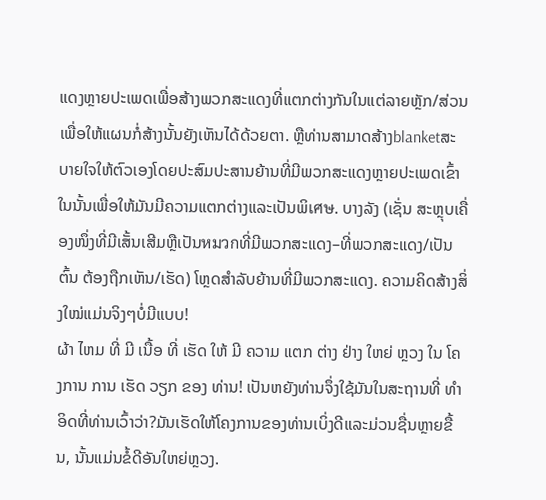ແດງຫຼາຍປະເພດເພື່ອສ້າງພວກສະແດງທີ່ແຕກຕ່າງກັນໃນແຕ່ລາຍຫຼັກ/ສ່ວນ ເພື່ອໃຫ້ແຜນກໍ່ສ້າງນັ້ນຍັງເຫັນໄດ້ດ້ວຍຕາ. ຫຼືທ່ານສາມາດສ້າງblanketສະບາຍໃຈໃຫ້ຕົວເອງໂດຍປະສົມປະສານຍ້ານທີ່ມີພວກສະແດງຫຼາຍປະເພດເຂົ້າໃນນັ້ນເພື່ອໃຫ້ມັນມີຄວາມແຕກຕ່າງແລະເປັນພິเศษ. ບາງລັງ (ເຊັ່ນ ສະຫຼຸບເຄື່ອງໜຶ່ງທີ່ມີເສັ້ນເສີມຫຼືເປັນหมวกທີ່ມີພວກສະແດງ–ທີ່ພວກສະແດງ/ເປັນຕົ້ນ ຕ້ອງຖືກເຫັນ/ເຮັດ) ໂຫຼດສຳລັບຍ້ານທີ່ມີພວກສະແດງ. ຄວາມຄິດສ້າງສິ່ງໃໝ່ແມ່ນຈິງໆບໍ່ມີແບບ!
ຜ້າ ໄຫມ ທີ່ ມີ ເນື້ອ ທີ່ ເຮັດ ໃຫ້ ມີ ຄວາມ ແຕກ ຕ່າງ ຢ່າງ ໃຫຍ່ ຫຼວງ ໃນ ໂຄງການ ການ ເຮັດ ວຽກ ຂອງ ທ່ານ! ເປັນຫຍັງທ່ານຈຶ່ງໃຊ້ມັນໃນສະຖານທີ່ ທໍາ ອິດທີ່ທ່ານເວົ້າວ່າ?ມັນເຮັດໃຫ້ໂຄງການຂອງທ່ານເບິ່ງດີແລະມ່ວນຊື່ນຫຼາຍຂື້ນ, ນັ້ນແມ່ນຂໍ້ດີອັນໃຫຍ່ຫຼວງ.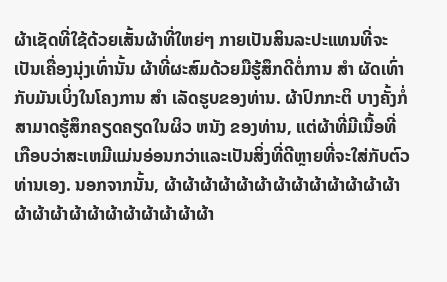ຜ້າເຊັດທີ່ໃຊ້ດ້ວຍເສັ້ນຜ້າທີ່ໃຫຍ່ໆ ກາຍເປັນສິນລະປະແທນທີ່ຈະເປັນເຄື່ອງນຸ່ງເທົ່ານັ້ນ ຜ້າທີ່ຜະສົມດ້ວຍມືຮູ້ສຶກດີຕໍ່ການ ສໍາ ຜັດເທົ່າກັບມັນເບິ່ງໃນໂຄງການ ສໍາ ເລັດຮູບຂອງທ່ານ. ຜ້າປົກກະຕິ ບາງຄັ້ງກໍ່ສາມາດຮູ້ສຶກຄຽດຄຽດໃນຜິວ ຫນັງ ຂອງທ່ານ, ແຕ່ຜ້າທີ່ມີເນື້ອທີ່ເກືອບວ່າສະເຫມີແມ່ນອ່ອນກວ່າແລະເປັນສິ່ງທີ່ດີຫຼາຍທີ່ຈະໃສ່ກັບຕົວທ່ານເອງ. ນອກຈາກນັ້ນ, ຜ້າຜ້າຜ້າຜ້າຜ້າຜ້າຜ້າຜ້າຜ້າຜ້າຜ້າຜ້າຜ້າຜ້າຜ້າຜ້າຜ້າຜ້າຜ້າຜ້າຜ້າຜ້າຜ້າຜ້າ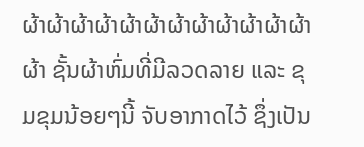ຜ້າຜ້າຜ້າຜ້າຜ້າຜ້າຜ້າຜ້າຜ້າຜ້າຜ້າຜ້າຜ້າ ຊັ້ນຜ້າຫົ່ມທີ່ມີລວດລາຍ ແລະ ຂຸມຂຸມນ້ອຍໆນີ້ ຈັບອາກາດໄວ້ ຊຶ່ງເປັນ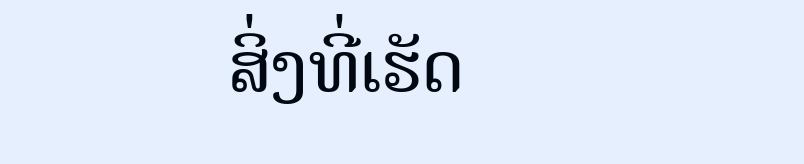ສິ່ງທີ່ເຮັດ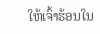ໃຫ້ເຈົ້າຮ້ອນໃນ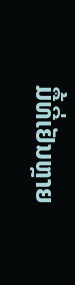ມື້ທີ່ເຢັນຫຼາຍ